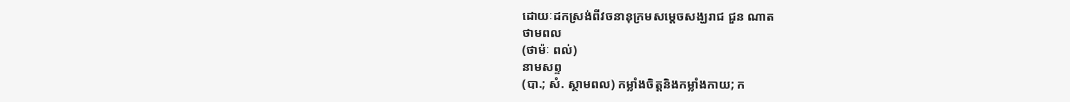ដោយៈដកស្រង់ពីវចនានុក្រមសម្តេចសង្ឃរាជ ជួន ណាត
ថាមពល
(ថាម៉ៈ ពល់)
នាមសព្ទ
(បា.; សំ. ស្ថាមពល) កម្លាំងចិត្តនិងកម្លាំងកាយ; ក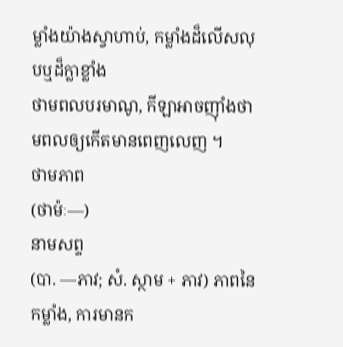ម្លាំងយ៉ាងស្វាហាប់, កម្លាំងដ៏លើសលុបឬដ៏ក្លាខ្លាំង
ថាមពលបរមាណូ, កីឡាអាចញ៉ាំងថាមពលឲ្យកើតមានពេញលេញ ។
ថាមភាព
(ថាម៉ៈ—)
នាមសព្ទ
(បា. —ភាវ; សំ. ស្ថាម + ភាវ) ភាពនៃកម្លាំង, ការមានក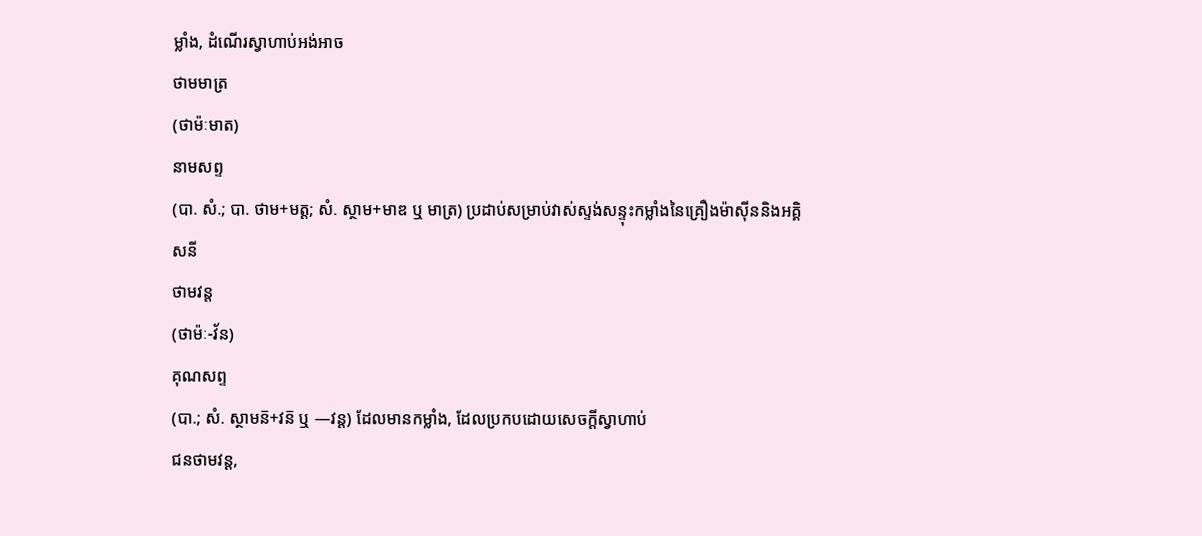ម្លាំង, ដំណើរស្វាហាប់អង់អាច
ថាមមាត្រ
(ថាម៉ៈមាត)
នាមសព្ទ
(បា. សំ.; បា. ថាម+មត្ត; សំ. ស្ថាម+មាឌ ឬ មាត្រ) ប្រដាប់សម្រាប់វាស់ស្ទង់សន្ទុះកម្លាំងនៃគ្រឿងម៉ាស៊ីននិងអគ្គិសនី
ថាមវន្ត
(ថាម៉ៈ-វ័ន)
គុណសព្ទ
(បា.; សំ. ស្ថាមន៑+វន៑ ឬ —វន្ត) ដែលមានកម្លាំង, ដែលប្រកបដោយសេចក្តីស្វាហាប់
ជនថាមវន្ត,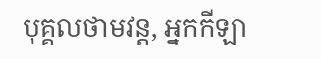បុគ្គលថាមវន្ត, អ្នកកីឡា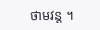ថាមវន្ត ។